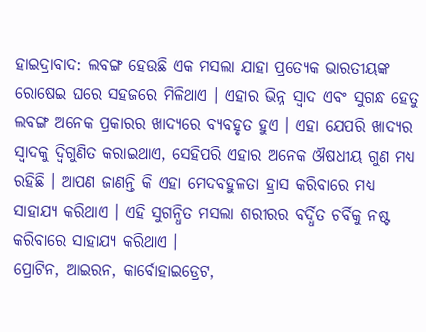ହାଇଦ୍ରାବାଦ: ଲବଙ୍ଗ ହେଉଛି ଏକ ମସଲା ଯାହା ପ୍ରତ୍ୟେକ ଭାରତୀୟଙ୍କ ରୋଷେଇ ଘରେ ସହଜରେ ମିଳିଥାଏ । ଏହାର ଭିନ୍ନ ସ୍ୱାଦ ଏବଂ ସୁଗନ୍ଧ ହେତୁ ଲବଙ୍ଗ ଅନେକ ପ୍ରକାରର ଖାଦ୍ୟରେ ବ୍ୟବହୃତ ହୁଏ । ଏହା ଯେପରି ଖାଦ୍ୟର ସ୍ବାଦକୁ ଦ୍ବିଗୁଣିତ କରାଇଥାଏ, ସେହିପରି ଏହାର ଅନେକ ଔଷଧୀୟ ଗୁଣ ମଧ୍ୟ ରହିଛି । ଆପଣ ଜାଣନ୍ତି କି ଏହା ମେଦବହୁଳତା ହ୍ରାସ କରିବାରେ ମଧ୍ୟ ସାହାଯ୍ୟ କରିଥାଏ । ଏହି ସୁଗନ୍ଧିତ ମସଲା ଶରୀରର ବର୍ଦ୍ଧିତ ଚର୍ବିକୁ ନଷ୍ଟ କରିବାରେ ସାହାଯ୍ୟ କରିଥାଏ ।
ପ୍ରୋଟିନ, ଆଇରନ, କାର୍ବୋହାଇଡ୍ରେଟ,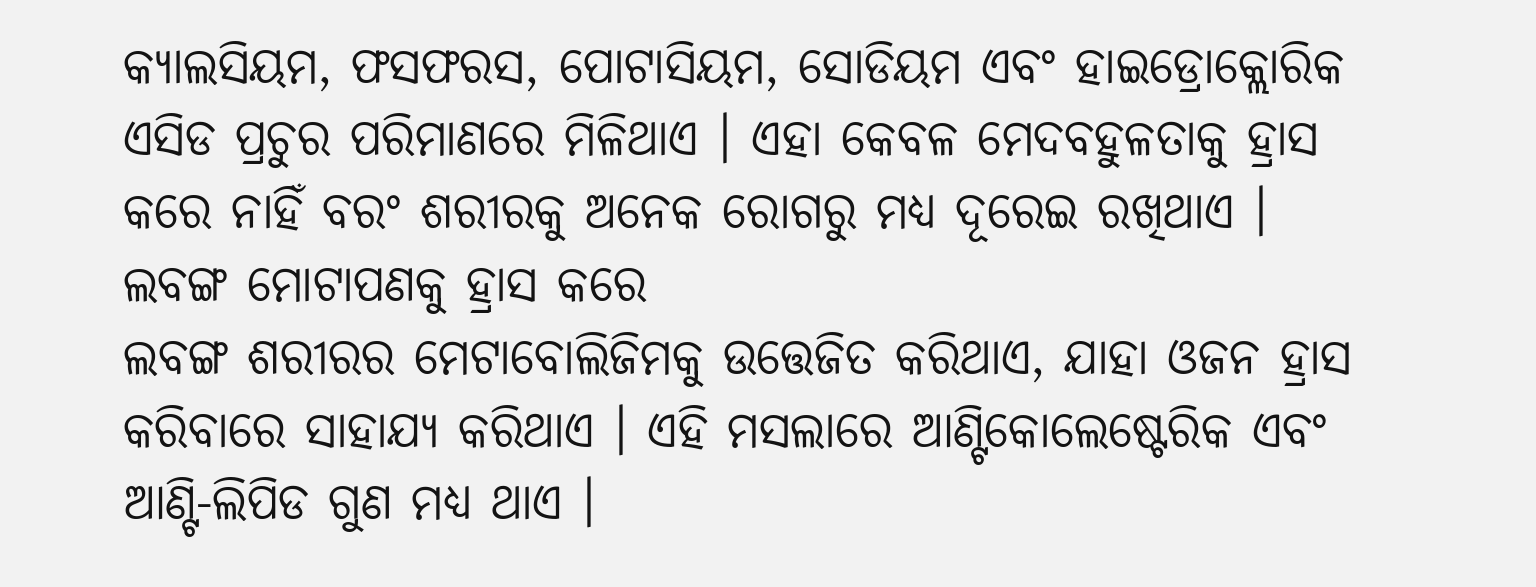କ୍ୟାଲସିୟମ, ଫସଫରସ, ପୋଟାସିୟମ, ସୋଡିୟମ ଏବଂ ହାଇଡ୍ରୋକ୍ଲୋରିକ ଏସିଡ ପ୍ରଚୁର ପରିମାଣରେ ମିଳିଥାଏ । ଏହା କେବଳ ମେଦବହୁଳତାକୁ ହ୍ରାସ କରେ ନାହିଁ ବରଂ ଶରୀରକୁ ଅନେକ ରୋଗରୁ ମଧ୍ୟ ଦୂରେଇ ରଖିଥାଏ ।
ଲବଙ୍ଗ ମୋଟାପଣକୁ ହ୍ରାସ କରେ
ଲବଙ୍ଗ ଶରୀରର ମେଟାବୋଲିଜିମକୁ ଉତ୍ତେଜିତ କରିଥାଏ, ଯାହା ଓଜନ ହ୍ରାସ କରିବାରେ ସାହାଯ୍ୟ କରିଥାଏ । ଏହି ମସଲାରେ ଆଣ୍ଟିକୋଲେଷ୍ଟେରିକ ଏବଂ ଆଣ୍ଟି-ଲିପିଡ ଗୁଣ ମଧ୍ୟ ଥାଏ ।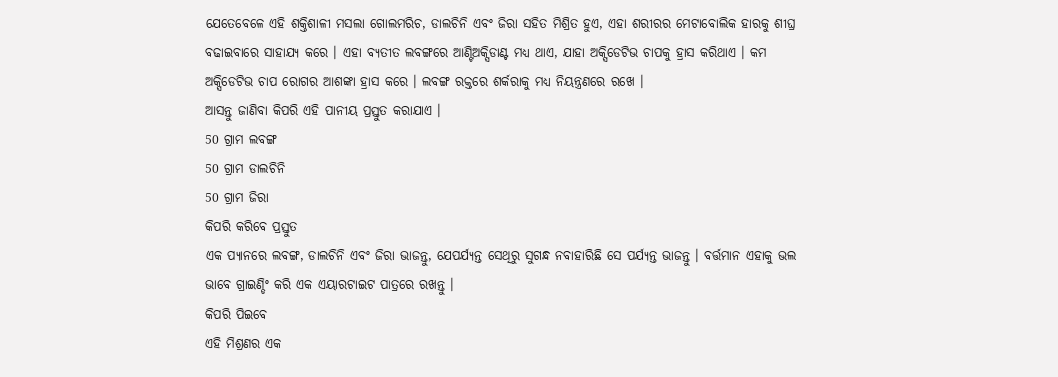ଯେତେବେଳେ ଏହି ଶକ୍ତିଶାଳୀ ମସଲା ଗୋଲମରିଚ, ଡାଲଚିନି ଏବଂ ଜିରା ସହିତ ମିଶ୍ରିତ ହୁଏ, ଏହା ଶରୀରର ମେଟାବୋଲିକ ହାରକୁ ଶୀଘ୍ର ବଢାଇବାରେ ସାହାଯ୍ୟ କରେ । ଏହା ବ୍ୟତୀତ ଲବଙ୍ଗରେ ଆଣ୍ଟିଅକ୍ସିଡାଣ୍ଟ ମଧ୍ୟ ଥାଏ, ଯାହା ଅକ୍ସିଡେଟିଭ ଚାପକୁ ହ୍ରାସ କରିଥାଏ । କମ ଅକ୍ସିଡେଟିଭ ଚାପ ରୋଗର ଆଶଙ୍କା ହ୍ରାସ କରେ । ଲବଙ୍ଗ ରକ୍ତରେ ଶର୍କରାକୁ ମଧ୍ୟ ନିୟନ୍ତ୍ରଣରେ ରଖେ ।
ଆସନ୍ତୁ ଜାଣିବା କିପରି ଏହି ପାନୀୟ ପ୍ରସ୍ତୁତ କରାଯାଏ ।
50 ଗ୍ରାମ ଲବଙ୍ଗ
50 ଗ୍ରାମ ଡାଲଚିନି
50 ଗ୍ରାମ ଜିରା
କିପରି କରିବେ ପ୍ରସ୍ତୁତ
ଏକ ପ୍ୟାନରେ ଲବଙ୍ଗ, ଡାଲଚିନି ଏବଂ ଜିରା ଭାଜନ୍ତୁ, ଯେପର୍ଯ୍ୟନ୍ତ ସେଥିରୁ ସୁଗନ୍ଧ ନବାହାରିଛି ସେ ପର୍ଯ୍ୟନ୍ତ ଭାଜନ୍ତୁ । ବର୍ତ୍ତମାନ ଏହାକୁ ଭଲ ଭାବେ ଗ୍ରାଇଣ୍ଡିଂ କରି ଏକ ଏୟାରଟାଇଟ ପାତ୍ରରେ ରଖନ୍ତୁ ।
କିପରି ପିଇବେ
ଏହି ମିଶ୍ରଣର ଏକ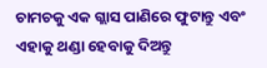ଚାମଚକୁ ଏକ ଗ୍ଲାସ ପାଣିରେ ଫୁଟାନ୍ତୁ ଏବଂ ଏହାକୁ ଥଣ୍ଡା ହେବାକୁ ଦିଅନ୍ତୁ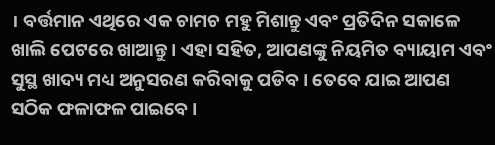। ବର୍ତ୍ତମାନ ଏଥିରେ ଏକ ଚାମଚ ମହୁ ମିଶାନ୍ତୁ ଏବଂ ପ୍ରତିଦିନ ସକାଳେ ଖାଲି ପେଟରେ ଖାଆନ୍ତୁ । ଏହା ସହିତ, ଆପଣଙ୍କୁ ନିୟମିତ ବ୍ୟାୟାମ ଏବଂ ସୁସ୍ଥ ଖାଦ୍ୟ ମଧ୍ୟ ଅନୁସରଣ କରିବାକୁ ପଡିବ । ତେବେ ଯାଇ ଆପଣ ସଠିକ ଫଳାଫଳ ପାଇବେ ।